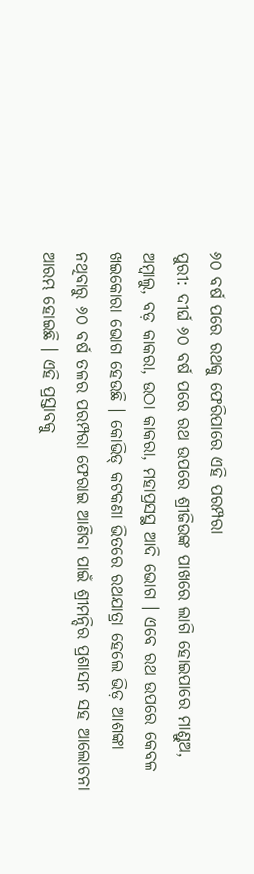୬୦ ବର୍ଷ ପରେ ରଥକୁ ଫେରିପାରେ ଏହି ପରମ୍ପରା
ପୁରୀ: ଦୀର୍ଘ ୬୦ ବର୍ଷ ପରେ ରଥ ଉପରେ ଶ୍ରୀଜିଉଙ୍କ ପାଖରେ ଲାଗି ହୋଇପାରେ ମାଣ୍ଡୁଅ, ଅମ୍ବାଲୁ, ବଡ଼ କାକରା, ଉଠା କାକରା, ମହାପ୍ରସସ୍ଥ ଆଦି ଭୋଗ । ଏବେ ରଥ ଉପରେ କେବଳ ଖଇକୋରା ଭୋଗ ହେଉଛି । କୋଭିଡ୍ କଟକଣା ଭିତରେ ରଥଯାତ୍ରା ହେଲେ ଭିଡ଼ ଆଶଙ୍କା ନଥିବାରୁ ୬୦ ବର୍ଷ ତଳର ପରମ୍ପରା ଫେରାଇ ଆଣିବା ପାଇଁ ଶ୍ରୀମନ୍ଦିର ପ୍ରଶାସନ ସହ ଆଲୋଚନା ଆରମ୍ଭ ହୋଇଛି । ଏହି ପ୍ରସ୍ତାବକୁ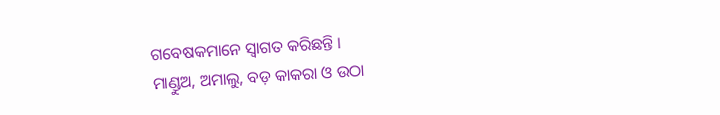ଗବେଷକମାନେ ସ୍ୱାଗତ କରିଛନ୍ତି ।
ମାଣ୍ଡୁଅ, ଅମାଲୁ, ବଡ଼ କାକରା ଓ ଉଠା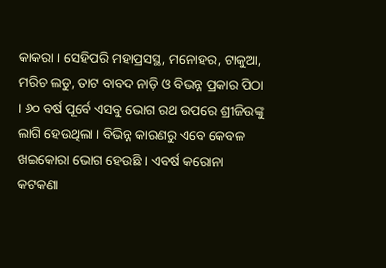କାକରା । ସେହିପରି ମହାପ୍ରସସ୍ଥ, ମନୋହର, ଟାକୁଆ, ମରିଚ ଲଡୁ, ତାଟ ବାବଦ ନାଡ଼ି ଓ ବିଭନ୍ନ ପ୍ରକାର ପିଠା । ୬୦ ବର୍ଷ ପୂର୍ବେ ଏସବୁ ଭୋଗ ରଥ ଉପରେ ଶ୍ରୀଜିଉଙ୍କୁ ଲାଗି ହେଉଥିଲା । ବିଭିନ୍ନ କାରଣରୁ ଏବେ କେବଳ ଖଇକୋରା ଭୋଗ ହେଉଛି । ଏବର୍ଷ କରୋନା କଟକଣା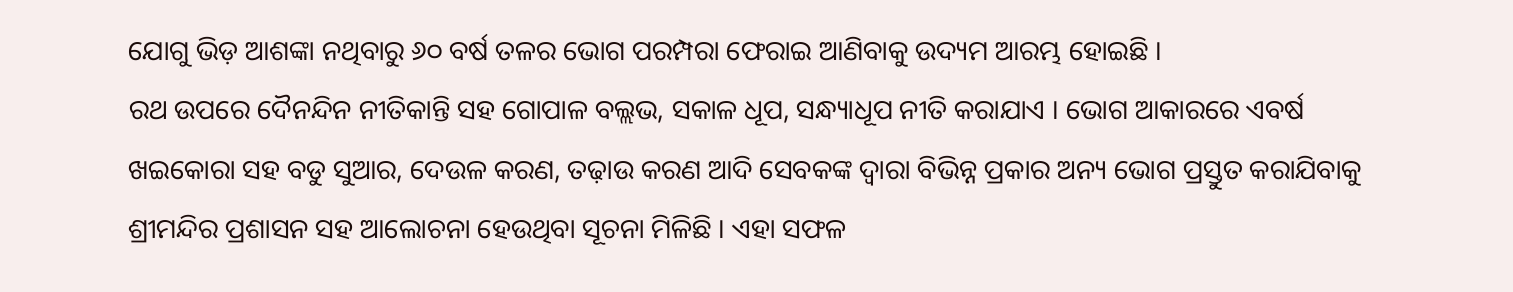ଯୋଗୁ ଭିଡ଼ ଆଶଙ୍କା ନଥିବାରୁ ୬୦ ବର୍ଷ ତଳର ଭୋଗ ପରମ୍ପରା ଫେରାଇ ଆଣିବାକୁ ଉଦ୍ୟମ ଆରମ୍ଭ ହୋଇଛି ।
ରଥ ଉପରେ ଦୈନନ୍ଦିନ ନୀତିକାନ୍ତି ସହ ଗୋପାଳ ବଲ୍ଲଭ, ସକାଳ ଧୂପ, ସନ୍ଧ୍ୟାଧୂପ ନୀତି କରାଯାଏ । ଭୋଗ ଆକାରରେ ଏବର୍ଷ ଖଇକୋରା ସହ ବଡୁ ସୁଆର, ଦେଉଳ କରଣ, ତଢ଼ାଉ କରଣ ଆଦି ସେବକଙ୍କ ଦ୍ଵାରା ବିଭିନ୍ନ ପ୍ରକାର ଅନ୍ୟ ଭୋଗ ପ୍ରସ୍ତୁତ କରାଯିବାକୁ ଶ୍ରୀମନ୍ଦିର ପ୍ରଶାସନ ସହ ଆଲୋଚନା ହେଉଥିବା ସୂଚନା ମିଳିଛି । ଏହା ସଫଳ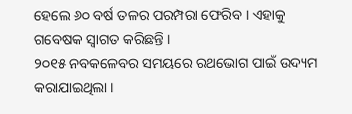ହେଲେ ୬୦ ବର୍ଷ ତଳର ପରମ୍ପରା ଫେରିବ । ଏହାକୁ ଗବେଷକ ସ୍ୱାଗତ କରିଛନ୍ତି ।
୨୦୧୫ ନବକଳେବର ସମୟରେ ରଥଭୋଗ ପାଇଁ ଉଦ୍ୟମ କରାଯାଇଥିଲା ।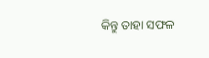କିନ୍ତୁ ତାହା ସଫଳ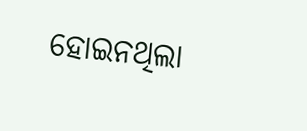ହୋଇନଥିଲା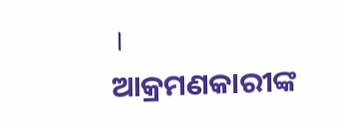।
ଆକ୍ରମଣକାରୀଙ୍କ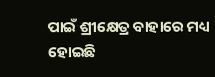ପାଇଁ ଶ୍ରୀକ୍ଷେତ୍ର ବାହାରେ ମଧ୍ୟ ହୋଇଛି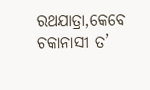ରଥଯାତ୍ରା,କେବେ ଚକାନାସୀ ତ’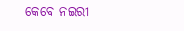କେବେ ନଇରୀ